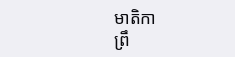មាតិកា
ព្រឹ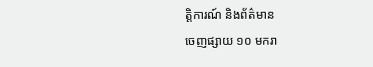ត្តិការណ៍ និងព័ត៌មាន
ចេញផ្សាយ ១០ មករា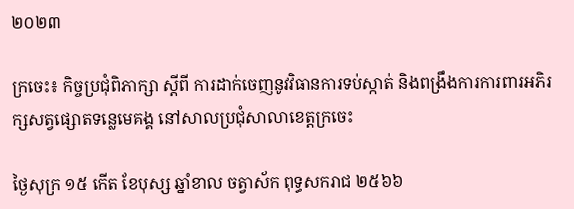២០២៣

ក្រចេះ៖ កិច្ចប្រជុំពិភាក្សា ស្ដីពី ការដាក់ចេញនូវវិធានការទប់ស្កាត់ និងពង្រឹងការការពារអភិរក្សសត្វផ្សោតទន្លេមេគង្គ នៅសាលប្រជុំសាលាខេត្តក្រចេះ

ថ្ងៃសុក្រ ១៥ កើត ខែបុស្ស ឆ្នាំខាល ចត្វាស័ក ពុទ្ធសករាជ ២៥៦៦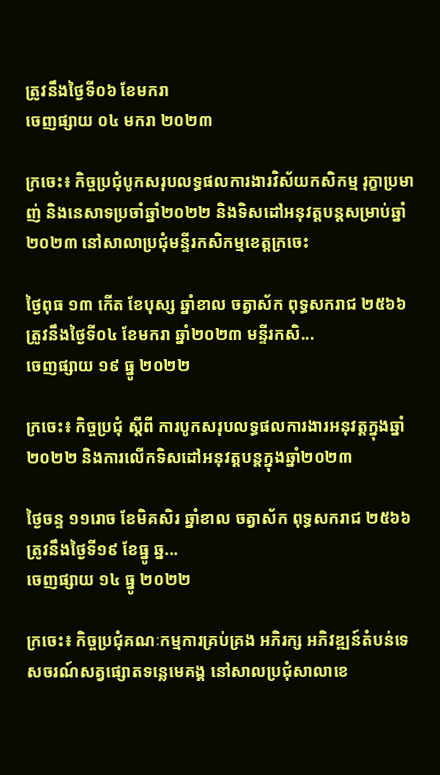ត្រូវនឹងថ្ងៃទី០៦ ខែមករា
ចេញផ្សាយ ០៤ មករា ២០២៣

ក្រចេះ៖ កិច្ចប្រជុំបូកសរុបលទ្ធផលការងារវិស័យកសិកម្ម រុក្ខាប្រមាញ់ និងនេសាទប្រចាំឆ្នាំ២០២២ និងទិសដៅអនុវត្តបន្តសម្រាប់ឆ្នាំ២០២៣ នៅសាលាប្រជុំមន្ទីរកសិកម្មខេត្តក្រចេះ

ថ្ងៃពុធ ១៣ កើត ខែបុស្ស ឆ្នាំខាល ចត្វាស័ក ពុទ្ធសករាជ ២៥៦៦ ត្រូវនឹងថ្ងៃទី០៤ ខែមករា ឆ្នាំ២០២៣ មន្ទីរកសិ...
ចេញផ្សាយ ១៩ ធ្នូ ២០២២

ក្រចេះ៖ កិច្ចប្រជុំ ស្តីពី ការបូកសរុបលទ្ធផលការងារអនុវត្តក្នុងឆ្នាំ២០២២ និងការលើកទិសដៅអនុវត្តបន្តក្នុងឆ្នាំ២០២៣

ថ្ងៃចន្ទ ១១រោច ខែមិគសិរ ឆ្នាំខាល ចត្វាស័ក ពុទ្ធសករាជ ២៥៦៦ ត្រូវនឹងថ្ងៃទី១៩ ខែធ្នូ ឆ្ន...
ចេញផ្សាយ ១៤ ធ្នូ ២០២២

ក្រចេះ៖ កិច្ចប្រជុំគណៈកម្មការគ្រប់គ្រង អភិរក្ស អភិវឌ្ឍន៍តំបន់ទេសចរណ៍សត្វផ្សោតទន្លេមេគង្គ នៅសាលប្រជុំសាលាខេ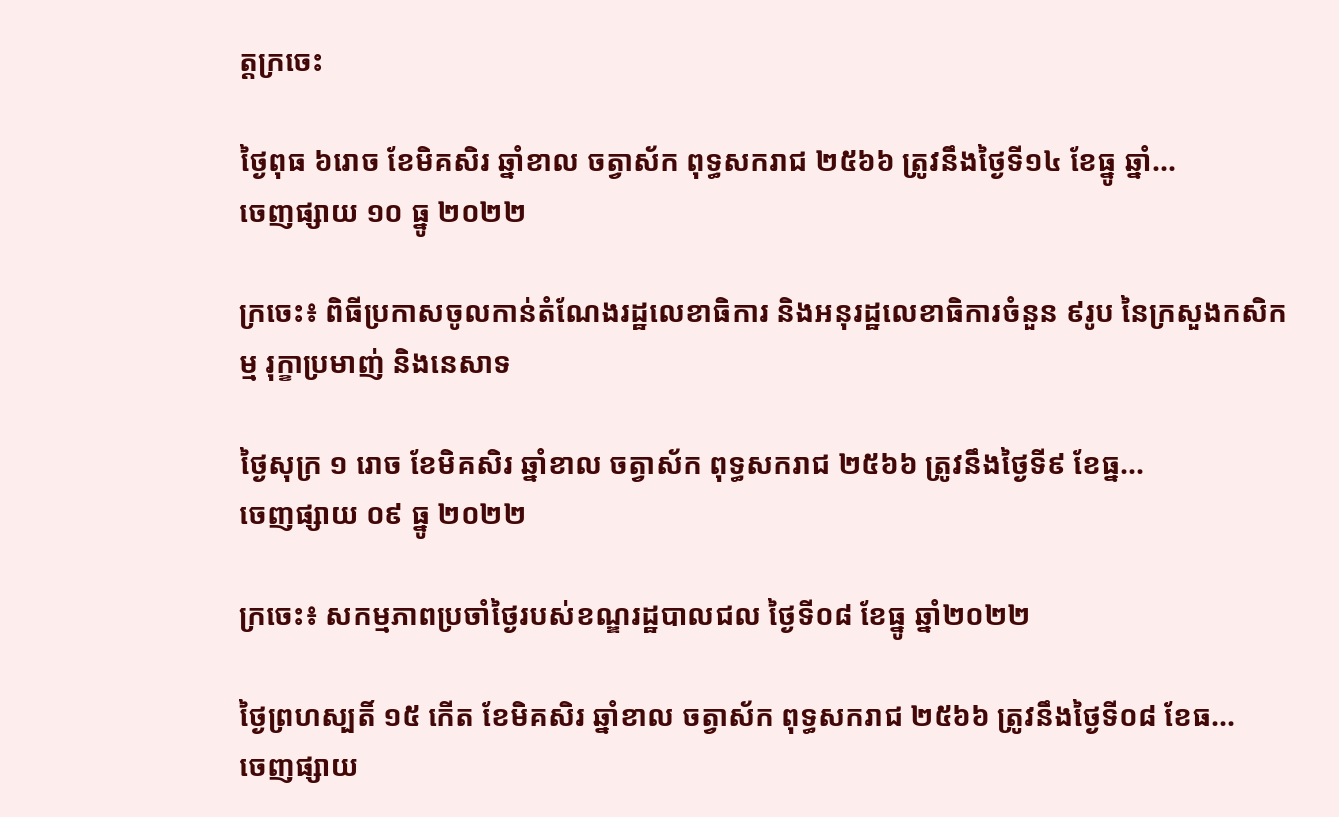ត្តក្រចេះ

ថ្ងៃពុធ ៦រោច ខែមិគសិរ ឆ្នាំខាល ចត្វាស័ក ពុទ្ធសករាជ ២៥៦៦ ត្រូវនឹងថ្ងៃទី១៤ ខែធ្នូ ឆ្នាំ...
ចេញផ្សាយ ១០ ធ្នូ ២០២២

ក្រចេះ៖ ពិធីប្រកាសចូលកាន់តំណែងរដ្ឋលេខាធិការ និងអនុរដ្ឋលេខាធិការចំនួន ៩រូប នៃក្រសួងកសិកម្ម រុក្ខាប្រមាញ់ និងនេសាទ

ថ្ងៃសុក្រ ១ រោច ខែមិគសិរ ឆ្នាំខាល ចត្វាស័ក ពុទ្ធសករាជ ២៥៦៦ ត្រូវនឹងថ្ងៃទី៩ ខែធ្ន...
ចេញផ្សាយ ០៩ ធ្នូ ២០២២

ក្រចេះ៖ សកម្មភាពប្រចាំថ្ងៃរបស់ខណ្ឌរដ្ឋបាលជល ថ្ងៃទី០៨ ខែធ្នូ ឆ្នាំ២០២២

ថ្ងៃព្រហស្បតិ៍ ១៥ កើត ខែមិគសិរ ឆ្នាំខាល ចត្វាស័ក ពុទ្ធសករាជ ២៥៦៦ ត្រូវនឹងថ្ងៃទី០៨ ខែធ...
ចេញផ្សាយ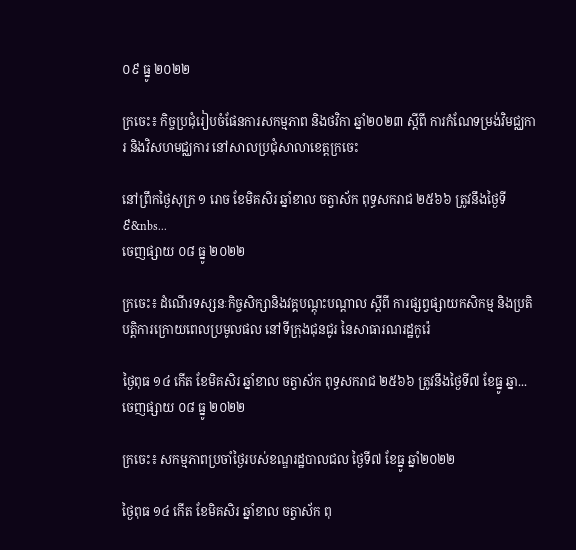០៩ ធ្នូ ២០២២

ក្រចេះ៖ កិច្ចប្រជុំរៀបចំផែនការសកម្មភាព និងថវិកា ឆ្នាំ២០២៣ ស្តីពី ការកំណែទម្រង់វិមជ្ឈការ និងវិសហមជ្ឈការ នៅសាលប្រជុំសាលាខេត្តក្រចេះ

នៅព្រឹកថ្ងៃសុក្រ ១ រោច ខែមិគសិរ ឆ្នាំខាល ចត្វាស័ក ពុទ្ធសករាជ ២៥៦៦ ត្រូវនឹងថ្ងៃទី៩&nbs...
ចេញផ្សាយ ០៨ ធ្នូ ២០២២

ក្រចេះ៖ ដំណើរទស្សនៈកិច្ចសិក្សានិងវគ្គបណ្តុះបណ្តាល ស្តីពី ការផ្សព្វផ្សាយកសិកម្ម និងប្រតិបត្តិការក្រោយពេលប្រមូលផល នៅទីក្រុងជុនជូរ នៃសាធារណរដ្ឋកូរ៉េ

ថ្ងៃពុធ ១៤ កើត ខែមិគសិរ ឆ្នាំខាល ចត្វាស័ក ពុទ្ធសករាជ ២៥៦៦ ត្រូវនឹងថ្ងៃទី៧ ខែធ្នូ ឆ្នា...
ចេញផ្សាយ ០៨ ធ្នូ ២០២២

ក្រចេះ៖ សកម្មភាពប្រចាំថ្ងៃរបស់ខណ្ឌរដ្ឋបាលជល ថ្ងៃទី៧ ខែធ្នូ ឆ្នាំ២០២២

ថ្ងៃពុធ ១៤ កើត ខែមិគសិរ ឆ្នាំខាល ចត្វាស័ក ពុ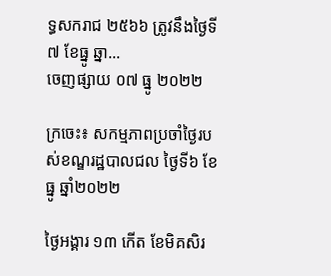ទ្ធសករាជ ២៥៦៦ ត្រូវនឹងថ្ងៃទី៧ ខែធ្នូ ឆ្នា...
ចេញផ្សាយ ០៧ ធ្នូ ២០២២

ក្រចេះ៖ សកម្មភាពប្រចាំថ្ងៃរបស់ខណ្ឌរដ្ឋបាលជល ថ្ងៃទី៦ ខែធ្នូ ឆ្នាំ២០២២

ថ្ងៃអង្គារ ១៣ កើត ខែមិគសិរ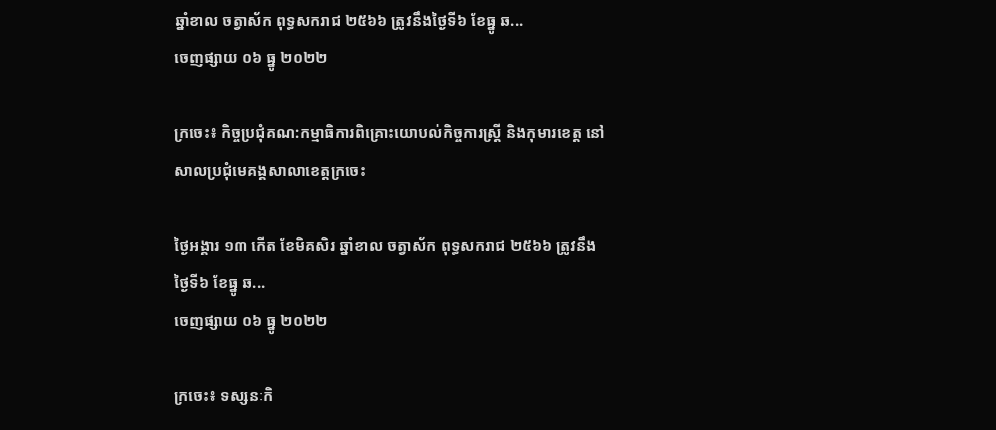ឆ្នាំខាល ចត្វាស័ក ពុទ្ធសករាជ ២៥៦៦ ត្រូវនឹងថ្ងៃទី៦ ខែធ្នូ ឆ...
ចេញផ្សាយ ០៦ ធ្នូ ២០២២

ក្រចេះ៖ កិច្ចប្រជុំគណ:កម្មាធិការពិគ្រោះយោបល់កិច្ចការស្ត្រី និងកុមារខេត្ត នៅសាលប្រជុំមេគង្គសាលាខេត្តក្រចេះ

ថ្ងៃអង្គារ ១៣ កើត ខែមិគសិរ ឆ្នាំខាល ចត្វាស័ក ពុទ្ធសករាជ ២៥៦៦ ត្រូវនឹងថ្ងៃទី៦ ខែធ្នូ ឆ...
ចេញផ្សាយ ០៦ ធ្នូ ២០២២

ក្រចេះ៖ ទស្សនៈកិ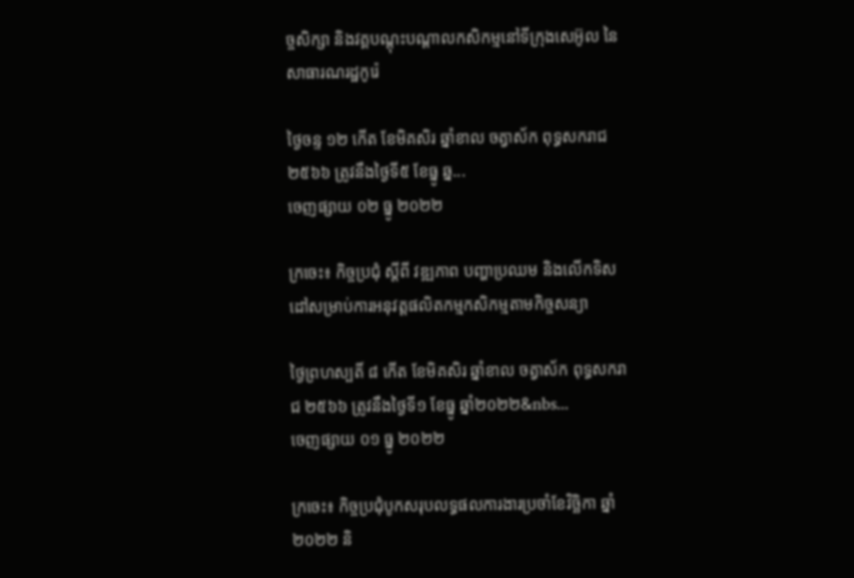ច្ចសិក្សា និងវគ្គបណ្តុះបណ្តាលកសិកម្មនៅទីក្រុងសេអ៊ូល នៃសាធារណរដ្ឋកូរ៉េ

ថ្ងៃចន្ទ ១២ កើត ខែមិគសិរ ឆ្នាំខាល ចត្វាស័ក ពុទ្ធសករាជ ២៥៦៦ ត្រូវនឹងថ្ងៃទី៥ ខែធ្នូ ឆ្ន...
ចេញផ្សាយ ០២ ធ្នូ ២០២២

ក្រចេះ៖ កិច្ចប្រជុំ ស្តីពី វឌ្ឍភាព បញ្ហាប្រឈម និងលេីកទិសដៅសម្រាប់ការអនុវត្តផលិតកម្មកសិកម្មតាមកិច្ចសន្យា

ថ្ងៃព្រហស្បតិ៍ ៨ កើត ខែមិគសិរ ឆ្នាំខាល ចត្វាស័ក ពុទ្ធសករាជ ២៥៦៦ ត្រូវនឹងថ្ងៃទី១ ខែធ្នូ ឆ្នាំ២០២២&nbs...
ចេញផ្សាយ ០១ ធ្នូ ២០២២

ក្រចេះ៖ កិច្ចប្រជុំបូកសរុបលទ្ធផលការងារប្រចាំខែវិច្ឆិកា ឆ្នាំ២០២២ និ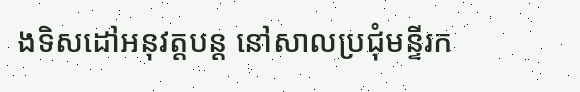ងទិសដៅអនុវត្តបន្ត នៅសាលប្រជុំមន្ទីរក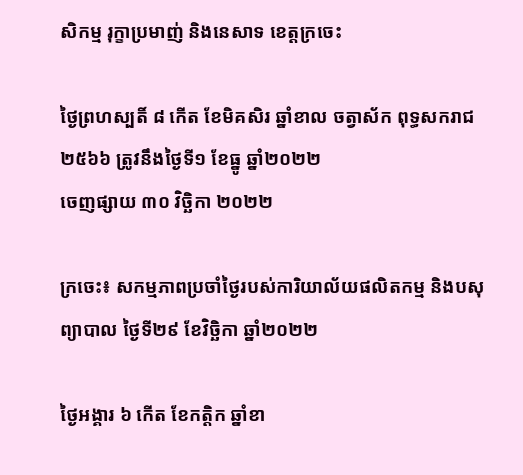សិកម្ម រុក្ខាប្រមាញ់ និងនេសាទ ខេត្តក្រចេះ

ថ្ងៃព្រហស្បតិ៍ ៨ កើត ខែមិគសិរ ឆ្នាំខាល ចត្វាស័ក ពុទ្ធសករាជ ២៥៦៦ ត្រូវនឹងថ្ងៃទី១ ខែធ្នូ ឆ្នាំ២០២២
ចេញផ្សាយ ៣០ វិច្ឆិកា ២០២២

ក្រចេះ៖ សកម្មភាពប្រចាំថ្ងៃរបស់ការិយាល័យផលិតកម្ម និងបសុព្យាបាល ថ្ងៃទី២៩ ខែវិច្ឆិកា ឆ្នាំ២០២២

ថ្ងៃអង្គារ ៦ កើត ខែកត្តិក ឆ្នាំខា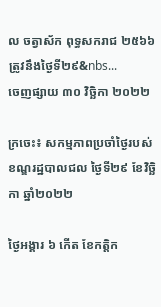ល ចត្វាស័ក ពុទ្ធសករាជ ២៥៦៦ ត្រូវនឹងថ្ងៃទី២៩&nbs...
ចេញផ្សាយ ៣០ វិច្ឆិកា ២០២២

ក្រចេះ៖ សកម្មភាពប្រចាំថ្ងៃរបស់ខណ្ឌរដ្ឋបាលជល ថ្ងៃទី២៩ ខែវិច្ឆិកា ឆ្នាំ២០២២

ថ្ងៃអង្គារ ៦ កើត ខែកត្តិក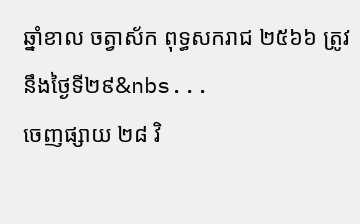ឆ្នាំខាល ចត្វាស័ក ពុទ្ធសករាជ ២៥៦៦ ត្រូវនឹងថ្ងៃទី២៩&nbs...
ចេញផ្សាយ ២៨ វិ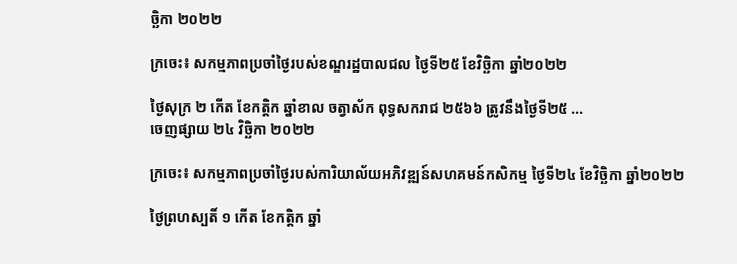ច្ឆិកា ២០២២

ក្រចេះ៖ សកម្មភាពប្រចាំថ្ងៃរបស់ខណ្ឌរដ្ឋបាលជល ថ្ងៃទី២៥ ខែវិច្ឆិកា ឆ្នាំ២០២២

ថ្ងៃសុក្រ ២ កើត ខែកត្តិក ឆ្នាំខាល ចត្វាស័ក ពុទ្ធសករាជ ២៥៦៦ ត្រូវនឹងថ្ងៃទី២៥ ...
ចេញផ្សាយ ២៤ វិច្ឆិកា ២០២២

ក្រចេះ៖ សកម្មភាពប្រចាំថ្ងៃរបស់ការិយាល័យអភិវឌ្ឍន៍សហគមន៍កសិកម្ម ថ្ងៃទី២៤ ខែវិច្ឆិកា ឆ្នាំ២០២២

ថ្ងៃព្រហស្បតិ៍ ១ កើត ខែកត្តិក ឆ្នាំ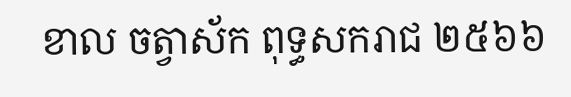ខាល ចត្វាស័ក ពុទ្ធសករាជ ២៥៦៦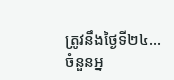ត្រូវនឹងថ្ងៃទី២៤...
ចំនួនអ្ន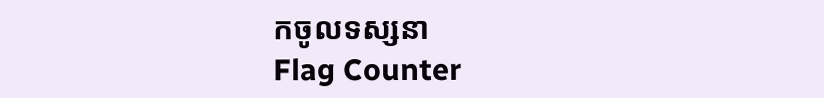កចូលទស្សនា
Flag Counter